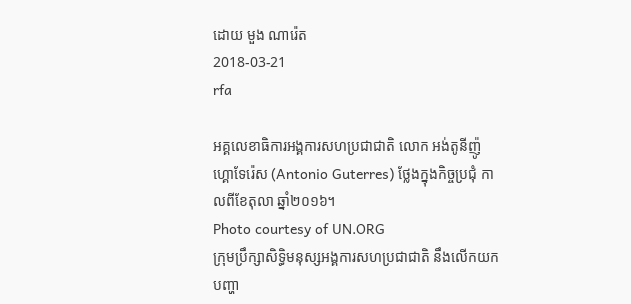ដោយ មួង ណារ៉េត
2018-03-21
rfa

អគ្គលេខាធិការអង្គការសហប្រជាជាតិ លោក អង់តូនីញ៉ូ ហ្គោទែរ៉េស (Antonio Guterres) ថ្លែងក្នុងកិច្ចប្រជុំ កាលពីខែតុលា ឆ្នាំ២០១៦។
Photo courtesy of UN.ORG
ក្រុមប្រឹក្សាសិទ្ធិមនុស្សអង្គការសហប្រជាជាតិ នឹងលើកយកបញ្ហា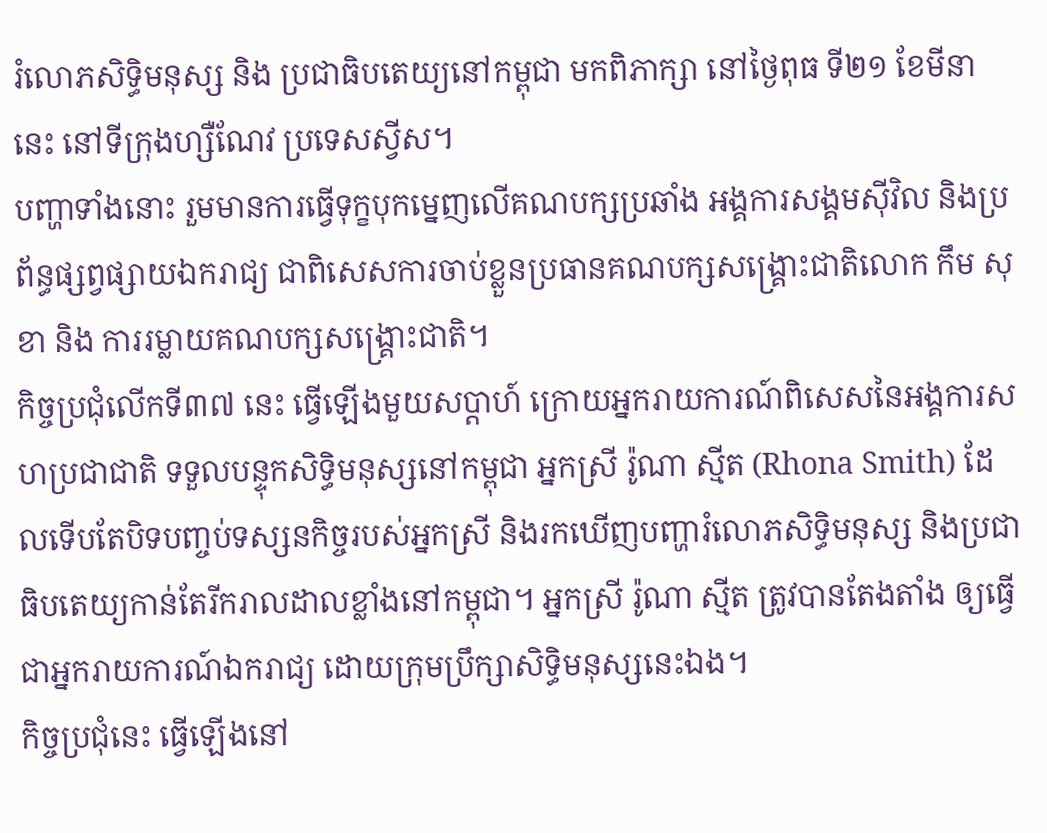រំលោភសិទ្ធិមនុស្ស និង ប្រជាធិបតេយ្យនៅកម្ពុជា មកពិភាក្សា នៅថ្ងៃពុធ ទី២១ ខែមីនា នេះ នៅទីក្រុងហ្សឺណែវ ប្រទេសស្វីស។
បញ្ហាទាំងនោះ រួមមានការធ្វើទុក្ខបុកម្នេញលើគណបក្សប្រឆាំង អង្គការសង្គមស៊ីវិល និងប្រព័ន្ធផ្សព្វផ្សាយឯករាជ្យ ជាពិសេសការចាប់ខ្លួនប្រធានគណបក្សសង្គ្រោះជាតិលោក កឹម សុខា និង ការរម្លាយគណបក្សសង្គ្រោះជាតិ។
កិច្ចប្រជុំលើកទី៣៧ នេះ ធ្វើឡើងមួយសប្ដាហ៍ ក្រោយអ្នករាយការណ៍ពិសេសនៃអង្គការសហប្រជាជាតិ ទទួលបន្ទុកសិទ្ធិមនុស្សនៅកម្ពុជា អ្នកស្រី រ៉ូណា ស្មីត (Rhona Smith) ដែលទើបតែបិទបញ្ចប់ទស្សនកិច្ចរបស់អ្នកស្រី និងរកឃើញបញ្ហារំលោភសិទ្ធិមនុស្ស និងប្រជាធិបតេយ្យកាន់តែរីករាលដាលខ្លាំងនៅកម្ពុជា។ អ្នកស្រី រ៉ូណា ស្មីត ត្រូវបានតែងតាំង ឲ្យធ្វើជាអ្នករាយការណ៍ឯករាជ្យ ដោយក្រុមប្រឹក្សាសិទ្ធិមនុស្សនេះឯង។
កិច្ចប្រជុំនេះ ធ្វើឡើងនៅ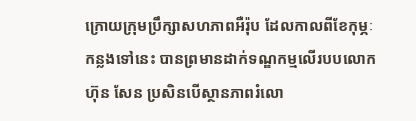ក្រោយក្រុមប្រឹក្សាសហភាពអឺរ៉ុប ដែលកាលពីខែកុម្ភៈកន្លងទៅនេះ បានព្រមានដាក់ទណ្ឌកម្មលើរបបលោក ហ៊ុន សែន ប្រសិនបើស្ថានភាពរំលោ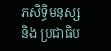ភសិទ្ធិមនុស្ស និង ប្រជាធិប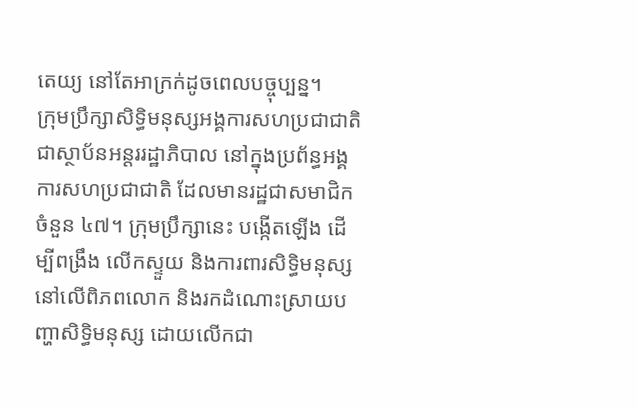តេយ្យ នៅតែអាក្រក់ដូចពេលបច្ចុប្បន្ន។
ក្រុមប្រឹក្សាសិទ្ធិមនុស្សអង្គការសហប្រជាជាតិ ជាស្ថាប័នអន្តររដ្ឋាភិបាល នៅក្នុងប្រព័ន្ធអង្គការសហប្រជាជាតិ ដែលមានរដ្ឋជាសមាជិកចំនួន ៤៧។ ក្រុមប្រឹក្សានេះ បង្កើតឡើង ដើម្បីពង្រឹង លើកស្ទួយ និងការពារសិទ្ធិមនុស្សនៅលើពិភពលោក និងរកដំណោះស្រាយបញ្ហាសិទ្ធិមនុស្ស ដោយលើកជា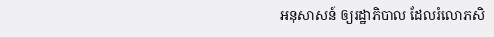អនុសាសន៍ ឲ្យរដ្ឋាភិបាល ដែលរំលោភសិ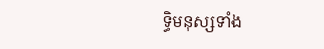ទ្ធិមនុស្សទាំង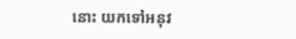នោះ យកទៅអនុវ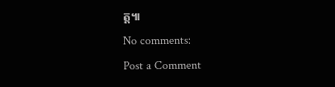ត្ត៕
No comments:
Post a Comment